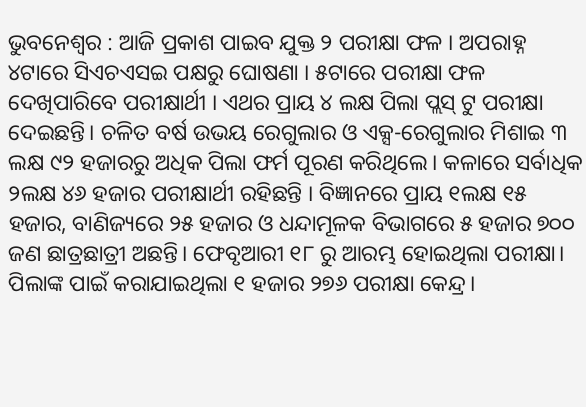ଭୁବନେଶ୍ୱର : ଆଜି ପ୍ରକାଶ ପାଇବ ଯୁକ୍ତ ୨ ପରୀକ୍ଷା ଫଳ । ଅପରାହ୍ନ ୪ଟାରେ ସିଏଚଏସଇ ପକ୍ଷରୁ ଘୋଷଣା । ୫ଟାରେ ପରୀକ୍ଷା ଫଳ ଦେଖିପାରିବେ ପରୀକ୍ଷାର୍ଥୀ । ଏଥର ପ୍ରାୟ ୪ ଲକ୍ଷ ପିଲା ପ୍ଲସ୍ ଟୁ ପରୀକ୍ଷା ଦେଇଛନ୍ତି। ଚଳିତ ବର୍ଷ ଉଭୟ ରେଗୁଲାର ଓ ଏକ୍ସ-ରେଗୁଲାର ମିଶାଇ ୩ ଲକ୍ଷ ୯୨ ହଜାରରୁ ଅଧିକ ପିଲା ଫର୍ମ ପୂରଣ କରିଥିଲେ। କଳାରେ ସର୍ବାଧିକ ୨ଲକ୍ଷ ୪୬ ହଜାର ପରୀକ୍ଷାର୍ଥୀ ରହିଛନ୍ତି । ବିଜ୍ଞାନରେ ପ୍ରାୟ ୧ଲକ୍ଷ ୧୫ ହଜାର, ବାଣିଜ୍ୟରେ ୨୫ ହଜାର ଓ ଧନ୍ଦାମୂଳକ ବିଭାଗରେ ୫ ହଜାର ୭୦୦ ଜଣ ଛାତ୍ରଛାତ୍ରୀ ଅଛନ୍ତି। ଫେବୃଆରୀ ୧୮ ରୁ ଆରମ୍ଭ ହୋଇଥିଲା ପରୀକ୍ଷା। ପିଲାଙ୍କ ପାଇଁ କରାଯାଇଥିଲା ୧ ହଜାର ୨୭୬ ପରୀକ୍ଷା କେନ୍ଦ୍ର।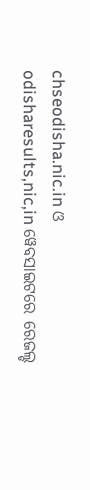chseodisha.nic.in ଓ odisharesults,nic,in ୱେବସାଇଟରେ ରେଜଲ୍ଡ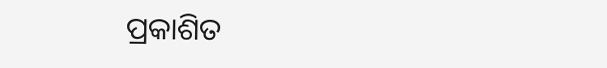ପ୍ରକାଶିତ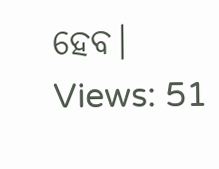ହେବ।
Views: 51